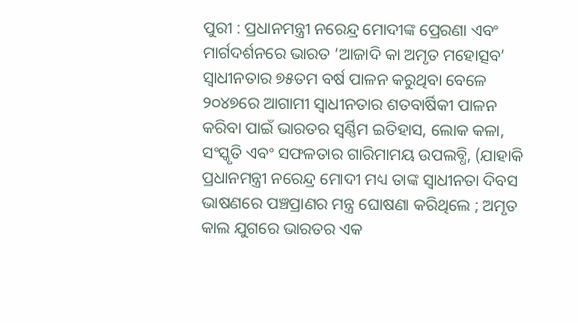ପୁରୀ : ପ୍ରଧାନମନ୍ତ୍ରୀ ନରେନ୍ଦ୍ର ମୋଦୀଙ୍କ ପ୍ରେରଣା ଏବଂ ମାର୍ଗଦର୍ଶନରେ ଭାରତ ‘ଆଜାଦି କା ଅମୃତ ମହୋତ୍ସବ’ ସ୍ୱାଧୀନତାର ୭୫ତମ ବର୍ଷ ପାଳନ କରୁଥିବା ବେଳେ ୨୦୪୭ରେ ଆଗାମୀ ସ୍ୱାଧୀନତାର ଶତବାର୍ଷିକୀ ପାଳନ କରିବା ପାଇଁ ଭାରତର ସ୍ବର୍ଣ୍ଣିମ ଇତିହାସ, ଲୋକ କଳା, ସଂସ୍କୃତି ଏବଂ ସଫଳତାର ଗାରିମାମୟ ଉପଲବ୍ଧି, (ଯାହାକି ପ୍ରଧାନମନ୍ତ୍ରୀ ନରେନ୍ଦ୍ର ମୋଦୀ ମଧ୍ୟ ତାଙ୍କ ସ୍ୱାଧୀନତା ଦିବସ ଭାଷଣରେ ପଞ୍ଚପ୍ରାଣର ମନ୍ତ୍ର ଘୋଷଣା କରିଥିଲେ ; ଅମୃତ କାଲ ଯୁଗରେ ଭାରତର ଏକ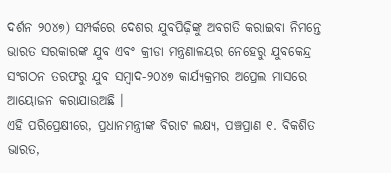ଦର୍ଶନ ୨୦୪୭) ସମ୍ପର୍କରେ ଦେଶର ଯୁବପିଢ଼ିଙ୍କୁ ଅବଗତି କରାଇବା ନିମନ୍ତେ ଭାରତ ସରକାରଙ୍କ ଯୁବ ଏବଂ କ୍ରୀଡା ମନ୍ତ୍ରଣାଳୟର ନେହେରୁ ଯୁବକେନ୍ଦ୍ର ସଂଗଠନ ତରଫରୁ ଯୁବ ସମ୍ବାଦ-୨୦୪୭ କାର୍ଯ୍ୟକ୍ରମର ଅପ୍ରେଲ ମାସରେ ଆୟୋଜନ କରାଯାଉଅଛି ।
ଏହି ପରିପ୍ରେକ୍ଷୀରେ, ପ୍ରଧାନମନ୍ତ୍ରୀଙ୍କ ବିରାଟ ଲକ୍ଷ୍ୟ, ପଞ୍ଚପ୍ରାଣ ୧. ବିକଶିତ ଭାରତ,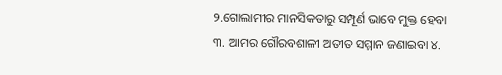୨.ଗୋଲାମୀର ମାନସିକତାରୁ ସମ୍ପୂର୍ଣ ଭାବେ ମୁକ୍ତ ହେବା ୩. ଆମର ଗୌରବଶାଳୀ ଅତୀତ ସମ୍ମାନ ଜଣାଇବା ୪.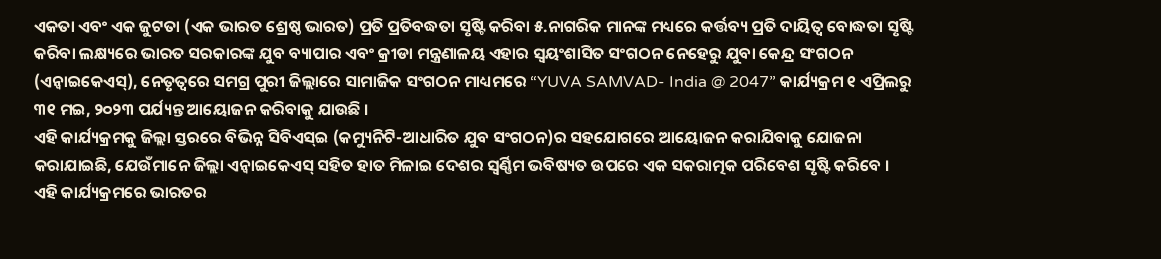ଏକତା ଏବଂ ଏକ ଜୁଟତା (ଏକ ଭାରତ ଶ୍ରେଷ୍ଠ ଭାରତ) ପ୍ରତି ପ୍ରତିବଦ୍ଧତା ସୃଷ୍ଟି କରିବା ୫.ନାଗରିକ ମାନଙ୍କ ମଧ୍ୟରେ କର୍ତ୍ତବ୍ୟ ପ୍ରତି ଦାୟିତ୍ୱ ବୋଦ୍ଧତା ସୃଷ୍ଟି କରିବା ଲକ୍ଷ୍ୟରେ ଭାରତ ସରକାରଙ୍କ ଯୁବ ବ୍ୟାପାର ଏବଂ କ୍ରୀଡା ମନ୍ତ୍ରଣାଳୟ ଏହାର ସ୍ୱୟଂଶାସିତ ସଂଗଠନ ନେହେରୁ ଯୁବା କେନ୍ଦ୍ର ସଂଗଠନ (ଏନ୍ୱାଇକେଏସ୍), ନେତୃତ୍ୱରେ ସମଗ୍ର ପୁରୀ ଜିଲ୍ଲାରେ ସାମାଜିକ ସଂଗଠନ ମାଧ୍ୟମରେ “YUVA SAMVAD- India @ 2047” କାର୍ଯ୍ୟକ୍ରମ ୧ ଏପ୍ରିଲରୁ ୩୧ ମଇ, ୨୦୨୩ ପର୍ଯ୍ୟନ୍ତ ଆୟୋଜନ କରିବାକୁ ଯାଉଛି ।
ଏହି କାର୍ଯ୍ୟକ୍ରମକୁ ଜିଲ୍ଲା ସ୍ତରରେ ବିଭିନ୍ନ ସିବିଏସ୍ଇ (କମ୍ୟୁନିଟି-ଆଧାରିତ ଯୁବ ସଂଗଠନ)ର ସହଯୋଗରେ ଆୟୋଜନ କରାଯିବାକୁ ଯୋଜନା କରାଯାଇଛି, ଯେଉଁମାନେ ଜିଲ୍ଲା ଏନ୍ୱାଇକେଏସ୍ ସହିତ ହାତ ମିଳାଇ ଦେଶର ସ୍ୱର୍ଣ୍ଣିମ ଭବିଷ୍ୟତ ଉପରେ ଏକ ସକରାତ୍ମକ ପରିବେଶ ସୃଷ୍ଟି କରିବେ ।
ଏହି କାର୍ଯ୍ୟକ୍ରମରେ ଭାରତର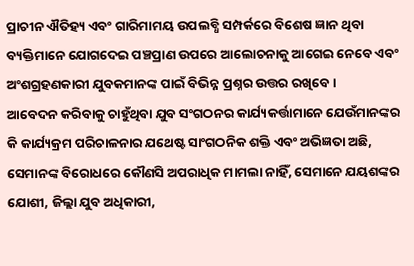ପ୍ରାଚୀନ ଐତିହ୍ୟ ଏବଂ ଗାରିମାମୟ ଉପଲବ୍ଧି ସମ୍ପର୍କରେ ବିଶେଷ ଜ୍ଞାନ ଥିବା ବ୍ୟକ୍ତିମାନେ ଯୋଗଦେଇ ପଞ୍ଚପ୍ରାଣ ଉପରେ ଆଲୋଚନାକୁ ଆଗେଇ ନେବେ ଏବଂ ଅଂଶଗ୍ରହଣକାରୀ ଯୁବକମାନଙ୍କ ପାଇଁ ବିଭିନ୍ନ ପ୍ରଶ୍ନର ଉତ୍ତର ରଖିବେ ।
ଆବେଦନ କରିବାକୁ ଚାହୁଁଥିବା ଯୁବ ସଂଗଠନର କାର୍ଯ୍ୟକର୍ତ୍ତାମାନେ ଯେଉଁମାନଙ୍କର କି କାର୍ଯ୍ୟକ୍ରମ ପରିଚାଳନାର ଯଥେଷ୍ଟ ସାଂଗଠନିକ ଶକ୍ତି ଏବଂ ଅଭିଜ୍ଞତା ଅଛି, ସେମାନଙ୍କ ବିରୋଧରେ କୌଣସି ଅପରାଧିକ ମାମଲା ନାହିଁ, ସେମାନେ ଯୟଶଙ୍କର ଯୋଶୀ, ଜିଲ୍ଲା ଯୁବ ଅଧିକାରୀ,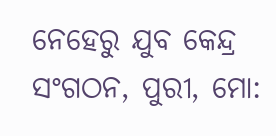ନେହେରୁ ଯୁବ କେନ୍ଦ୍ର ସଂଗଠନ, ପୁରୀ, ମୋ: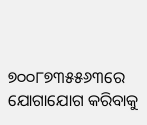୭୦୦୮୭୩୫୫୬୩ରେ ଯୋଗାଯୋଗ କରିବାକୁ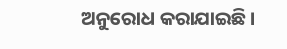ଅନୁରୋଧ କରାଯାଇଛି ।